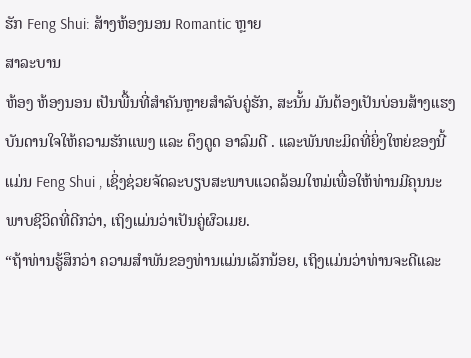ຮັກ Feng Shui: ສ້າງຫ້ອງນອນ Romantic ຫຼາຍ
ສາລະບານ
ຫ້ອງ ຫ້ອງນອນ ເປັນພື້ນທີ່ສຳຄັນຫຼາຍສຳລັບຄູ່ຮັກ, ສະນັ້ນ ມັນຕ້ອງເປັນບ່ອນສ້າງແຮງບັນດານໃຈໃຫ້ຄວາມຮັກແພງ ແລະ ດຶງດູດ ອາລົມດີ . ແລະພັນທະມິດທີ່ຍິ່ງໃຫຍ່ຂອງນີ້ແມ່ນ Feng Shui , ເຊິ່ງຊ່ວຍຈັດລະບຽບສະພາບແວດລ້ອມໃຫມ່ເພື່ອໃຫ້ທ່ານມີຄຸນນະພາບຊີວິດທີ່ດີກວ່າ, ເຖິງແມ່ນວ່າເປັນຄູ່ຜົວເມຍ.
“ຖ້າທ່ານຮູ້ສຶກວ່າ ຄວາມສໍາພັນຂອງທ່ານແມ່ນເລັກນ້ອຍ, ເຖິງແມ່ນວ່າທ່ານຈະດີແລະ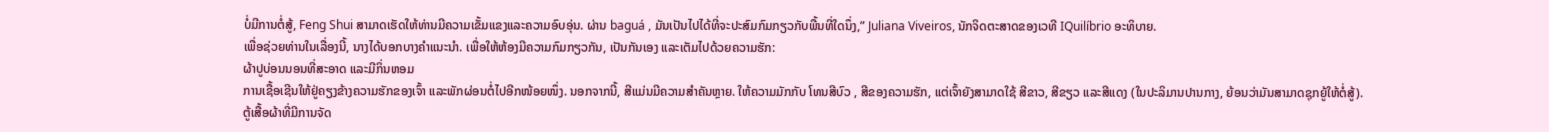ບໍ່ມີການຕໍ່ສູ້, Feng Shui ສາມາດເຮັດໃຫ້ທ່ານມີຄວາມເຂັ້ມແຂງແລະຄວາມອົບອຸ່ນ. ຜ່ານ baguá , ມັນເປັນໄປໄດ້ທີ່ຈະປະສົມກົມກຽວກັບພື້ນທີ່ໃດນຶ່ງ,” Juliana Viveiros, ນັກຈິດຕະສາດຂອງເວທີ IQuilíbrio ອະທິບາຍ.
ເພື່ອຊ່ວຍທ່ານໃນເລື່ອງນີ້, ນາງໄດ້ບອກບາງຄໍາແນະນໍາ. ເພື່ອໃຫ້ຫ້ອງມີຄວາມກົມກຽວກັນ, ເປັນກັນເອງ ແລະເຕັມໄປດ້ວຍຄວາມຮັກ:
ຜ້າປູບ່ອນນອນທີ່ສະອາດ ແລະມີກິ່ນຫອມ
ການເຊື້ອເຊີນໃຫ້ຢູ່ຄຽງຂ້າງຄວາມຮັກຂອງເຈົ້າ ແລະພັກຜ່ອນຕໍ່ໄປອີກໜ້ອຍໜຶ່ງ. ນອກຈາກນີ້, ສີແມ່ນມີຄວາມສໍາຄັນຫຼາຍ. ໃຫ້ຄວາມມັກກັບ ໂທນສີບົວ , ສີຂອງຄວາມຮັກ, ແຕ່ເຈົ້າຍັງສາມາດໃຊ້ ສີຂາວ, ສີຂຽວ ແລະສີແດງ (ໃນປະລິມານປານກາງ, ຍ້ອນວ່າມັນສາມາດຊຸກຍູ້ໃຫ້ຕໍ່ສູ້).
ຕູ້ເສື້ອຜ້າທີ່ມີການຈັດ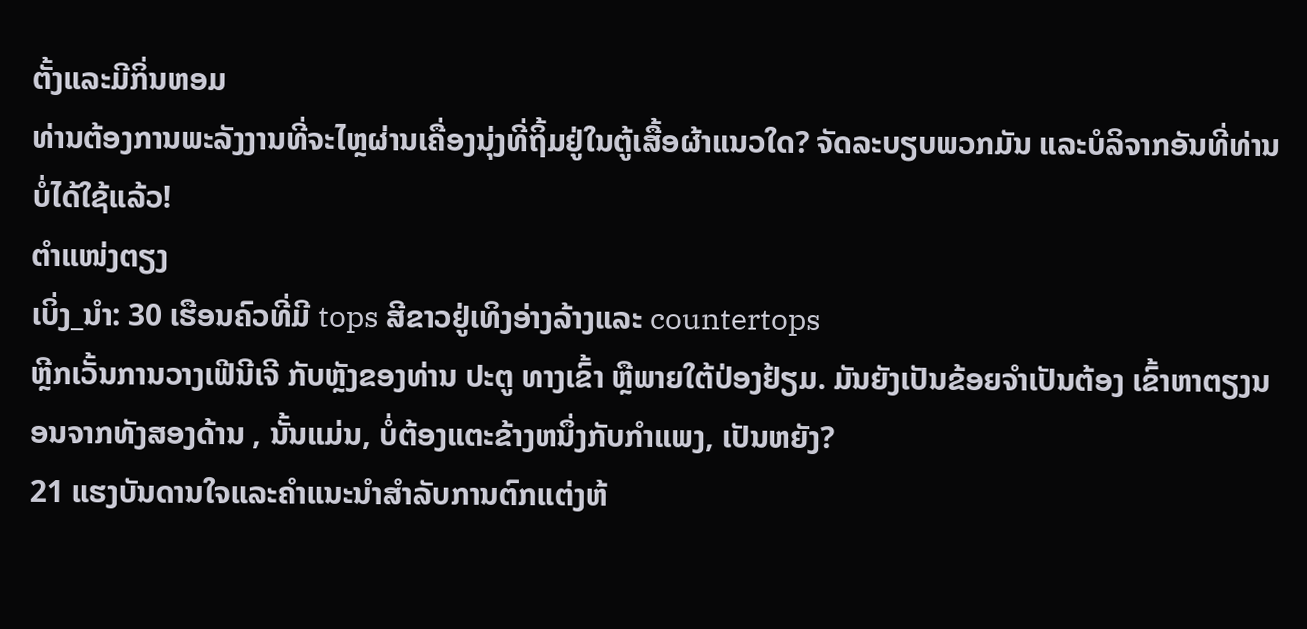ຕັ້ງແລະມີກິ່ນຫອມ
ທ່ານຕ້ອງການພະລັງງານທີ່ຈະໄຫຼຜ່ານເຄື່ອງນຸ່ງທີ່ຖິ້ມຢູ່ໃນຕູ້ເສື້ອຜ້າແນວໃດ? ຈັດລະບຽບພວກມັນ ແລະບໍລິຈາກອັນທີ່ທ່ານບໍ່ໄດ້ໃຊ້ແລ້ວ!
ຕຳແໜ່ງຕຽງ
ເບິ່ງ_ນຳ: 30 ເຮືອນຄົວທີ່ມີ tops ສີຂາວຢູ່ເທິງອ່າງລ້າງແລະ countertops
ຫຼີກເວັ້ນການວາງເຟີນີເຈີ ກັບຫຼັງຂອງທ່ານ ປະຕູ ທາງເຂົ້າ ຫຼືພາຍໃຕ້ປ່ອງຢ້ຽມ. ມັນຍັງເປັນຂ້ອຍຈໍາເປັນຕ້ອງ ເຂົ້າຫາຕຽງນອນຈາກທັງສອງດ້ານ , ນັ້ນແມ່ນ, ບໍ່ຕ້ອງແຕະຂ້າງຫນຶ່ງກັບກໍາແພງ, ເປັນຫຍັງ?
21 ແຮງບັນດານໃຈແລະຄໍາແນະນໍາສໍາລັບການຕົກແຕ່ງຫ້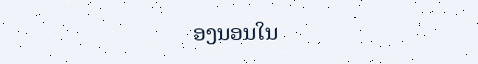ອງນອນໃນ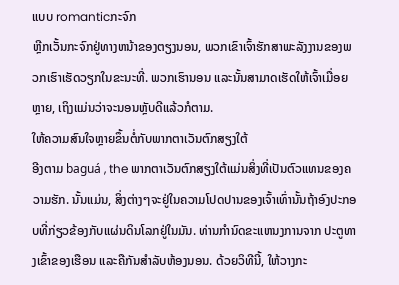ແບບ romanticກະຈົກ
ຫຼີກເວັ້ນກະຈົກຢູ່ທາງຫນ້າຂອງຕຽງນອນ, ພວກເຂົາເຈົ້າຮັກສາພະລັງງານຂອງພວກເຮົາເຮັດວຽກໃນຂະນະທີ່. ພວກເຮົານອນ ແລະນັ້ນສາມາດເຮັດໃຫ້ເຈົ້າເມື່ອຍຫຼາຍ, ເຖິງແມ່ນວ່າຈະນອນຫຼັບດີແລ້ວກໍຕາມ.
ໃຫ້ຄວາມສົນໃຈຫຼາຍຂຶ້ນຕໍ່ກັບພາກຕາເວັນຕົກສຽງໃຕ້
ອີງຕາມ baguá , the ພາກຕາເວັນຕົກສຽງໃຕ້ແມ່ນສິ່ງທີ່ເປັນຕົວແທນຂອງຄວາມຮັກ. ນັ້ນແມ່ນ, ສິ່ງຕ່າງໆຈະຢູ່ໃນຄວາມໂປດປານຂອງເຈົ້າເທົ່ານັ້ນຖ້າອົງປະກອບທີ່ກ່ຽວຂ້ອງກັບແຜ່ນດິນໂລກຢູ່ໃນມັນ. ທ່ານກໍານົດຂະແຫນງການຈາກ ປະຕູທາງເຂົ້າຂອງເຮືອນ ແລະຄືກັນສໍາລັບຫ້ອງນອນ. ດ້ວຍວິທີນີ້, ໃຫ້ວາງກະ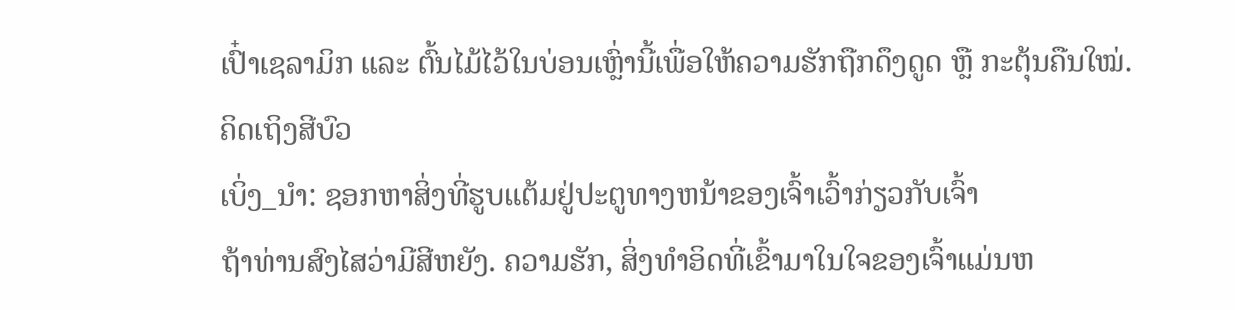ເປົ໋າເຊລາມິກ ແລະ ຕົ້ນໄມ້ໄວ້ໃນບ່ອນເຫຼົ່ານີ້ເພື່ອໃຫ້ຄວາມຮັກຖືກດຶງດູດ ຫຼື ກະຕຸ້ນຄືນໃໝ່.
ຄິດເຖິງສີບົວ
ເບິ່ງ_ນຳ: ຊອກຫາສິ່ງທີ່ຮູບແຕ້ມຢູ່ປະຕູທາງຫນ້າຂອງເຈົ້າເວົ້າກ່ຽວກັບເຈົ້າ
ຖ້າທ່ານສົງໄສວ່າມີສີຫຍັງ. ຄວາມຮັກ, ສິ່ງທໍາອິດທີ່ເຂົ້າມາໃນໃຈຂອງເຈົ້າແມ່ນຫ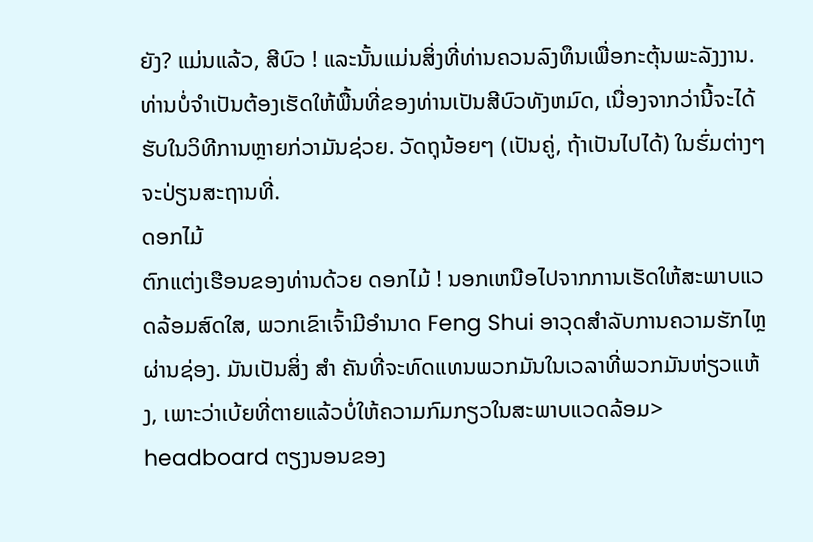ຍັງ? ແມ່ນແລ້ວ, ສີບົວ ! ແລະນັ້ນແມ່ນສິ່ງທີ່ທ່ານຄວນລົງທຶນເພື່ອກະຕຸ້ນພະລັງງານ. ທ່ານບໍ່ຈໍາເປັນຕ້ອງເຮັດໃຫ້ພື້ນທີ່ຂອງທ່ານເປັນສີບົວທັງຫມົດ, ເນື່ອງຈາກວ່ານີ້ຈະໄດ້ຮັບໃນວິທີການຫຼາຍກ່ວາມັນຊ່ວຍ. ວັດຖຸນ້ອຍໆ (ເປັນຄູ່, ຖ້າເປັນໄປໄດ້) ໃນຮົ່ມຕ່າງໆຈະປ່ຽນສະຖານທີ່.
ດອກໄມ້
ຕົກແຕ່ງເຮືອນຂອງທ່ານດ້ວຍ ດອກໄມ້ ! ນອກເຫນືອໄປຈາກການເຮັດໃຫ້ສະພາບແວດລ້ອມສົດໃສ, ພວກເຂົາເຈົ້າມີອໍານາດ Feng Shui ອາວຸດສໍາລັບການຄວາມຮັກໄຫຼຜ່ານຊ່ອງ. ມັນເປັນສິ່ງ ສຳ ຄັນທີ່ຈະທົດແທນພວກມັນໃນເວລາທີ່ພວກມັນຫ່ຽວແຫ້ງ, ເພາະວ່າເບ້ຍທີ່ຕາຍແລ້ວບໍ່ໃຫ້ຄວາມກົມກຽວໃນສະພາບແວດລ້ອມ> headboard ຕຽງນອນຂອງ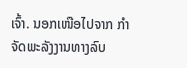ເຈົ້າ. ນອກເໜືອໄປຈາກ ກຳຈັດພະລັງງານທາງລົບ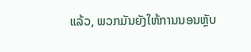ແລ້ວ, ພວກມັນຍັງໃຫ້ການນອນຫຼັບ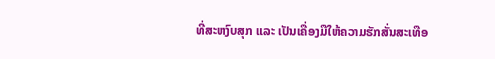ທີ່ສະຫງົບສຸກ ແລະ ເປັນເຄື່ອງມືໃຫ້ຄວາມຮັກສັ່ນສະເທືອ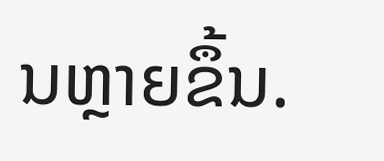ນຫຼາຍຂຶ້ນ.